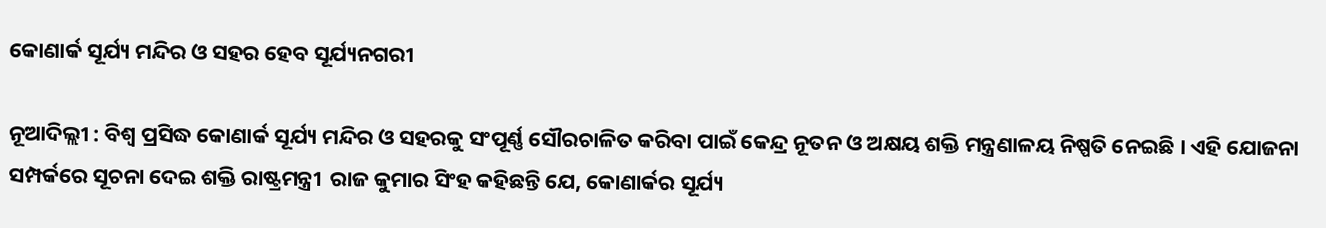କୋଣାର୍କ ସୂର୍ଯ୍ୟ ମନ୍ଦିର ଓ ସହର ହେବ ସୂର୍ଯ୍ୟନଗରୀ

ନୂଆଦିଲ୍ଲୀ : ବିଶ୍ବ ପ୍ରସିଦ୍ଧ କୋଣାର୍କ ସୂର୍ଯ୍ୟ ମନ୍ଦିର ଓ ସହରକୁ ସଂପୂର୍ଣ୍ଣ ସୌରଚାଳିତ କରିବା ପାଇଁ କେନ୍ଦ୍ର ନୂତନ ଓ ଅକ୍ଷୟ ଶକ୍ତି ମନ୍ତ୍ରଣାଳୟ ନିଷ୍ପତି ନେଇଛି । ଏହି ଯୋଜନା ସମ୍ପର୍କରେ ସୂଚନା ଦେଇ ଶକ୍ତି ରାଷ୍ଟ୍ରମନ୍ତ୍ରୀ  ରାଜ କୁମାର ସିଂହ କହିଛନ୍ତି ଯେ, କୋଣାର୍କର ସୂର୍ଯ୍ୟ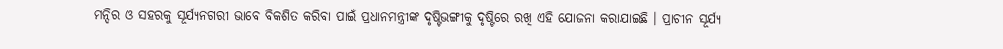ମନ୍ଦିର ଓ ସହରକୁ ସୂର୍ଯ୍ୟନଗରୀ ଭାବେ ବିକଶିତ କରିବା ପାଇଁ ପ୍ରଧାନମନ୍ତ୍ରୀଙ୍କ ଦୃଷ୍ଟିଭଙ୍ଗୀକୁ ଦୃଷ୍ଟିରେ ରଖି ଏହି ଯୋଜନା କରାଯାଇଛି । ପ୍ରାଚୀନ ସୂର୍ଯ୍ୟ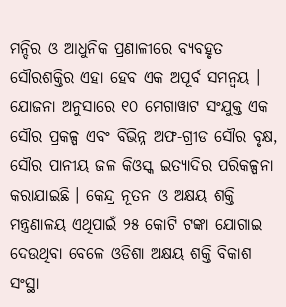ମନ୍ଦିର ଓ ଆଧୁନିକ ପ୍ରଣାଳୀରେ ବ୍ୟବହୃତ ସୌରଶକ୍ତିର ଏହା ହେବ ଏକ ଅପୂର୍ବ ସମନ୍ଵୟ । ଯୋଜନା ଅନୁସାରେ ୧୦ ମେଗାୱାଟ ସଂଯୁକ୍ତ ଏକ ସୌର ପ୍ରକଳ୍ପ ଏବଂ ବିଭିନ୍ନ ଅଫ-ଗ୍ରୀଡ ସୌର ବୃକ୍ଷ, ସୌର ପାନୀୟ ଜଳ କିଓସ୍କ ଇତ୍ୟାଦିର ପରିକଳ୍ପନା କରାଯାଇଛି । କେନ୍ଦ୍ର ନୂତନ ଓ ଅକ୍ଷୟ ଶକ୍ତି ମନ୍ତ୍ରଣାଳୟ ଏଥିପାଇଁ ୨୫ କୋଟି ଟଙ୍କା ଯୋଗାଇ ଦେଉଥିବା ବେଳେ ଓଡିଶା ଅକ୍ଷୟ ଶକ୍ତି ବିକାଶ ସଂସ୍ଥା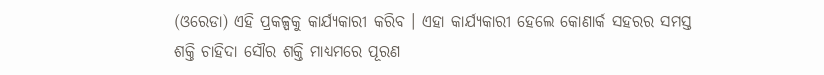(ଓରେଡା) ଏହି ପ୍ରକଳ୍ପକୁ କାର୍ଯ୍ୟକାରୀ କରିବ । ଏହା କାର୍ଯ୍ୟକାରୀ ହେଲେ କୋଣାର୍କ ସହରର ସମସ୍ତ ଶକ୍ତି ଚାହିଦା ସୌର ଶକ୍ତି ମାଧ୍ୟମରେ ପୂରଣ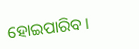ହୋଇପାରିବ ।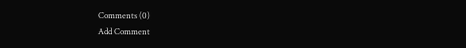Comments (0)
Add Comment